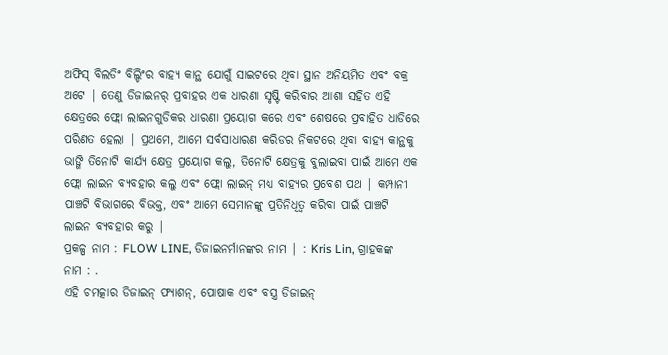ଅଫିସ୍ ବିଲଡିଂ ବିଲ୍ଡିଂର ବାହ୍ୟ କାନ୍ଥ ଯୋଗୁଁ ସାଇଟରେ ଥିବା ସ୍ଥାନ ଅନିୟମିତ ଏବଂ ବକ୍ର ଅଟେ | ତେଣୁ ଡିଜାଇନର୍ ପ୍ରବାହର ଏକ ଧାରଣା ସୃଷ୍ଟି କରିବାର ଆଶା ସହିତ ଏହି କ୍ଷେତ୍ରରେ ଫ୍ଲୋ ଲାଇନଗୁଡିକର ଧାରଣା ପ୍ରୟୋଗ କରେ ଏବଂ ଶେଷରେ ପ୍ରବାହିତ ଧାଡିରେ ପରିଣତ ହେଲା | ପ୍ରଥମେ, ଆମେ ସର୍ବସାଧାରଣ କରିଡର ନିକଟରେ ଥିବା ବାହ୍ୟ କାନ୍ଥକୁ ଭାଙ୍ଗି ତିନୋଟି କାର୍ଯ୍ୟ କ୍ଷେତ୍ର ପ୍ରୟୋଗ କଲୁ, ତିନୋଟି କ୍ଷେତ୍ରକୁ ବୁଲାଇବା ପାଇଁ ଆମେ ଏକ ଫ୍ଲୋ ଲାଇନ ବ୍ୟବହାର କଲୁ ଏବଂ ଫ୍ଲୋ ଲାଇନ୍ ମଧ୍ୟ ବାହ୍ୟର ପ୍ରବେଶ ପଥ | କମ୍ପାନୀ ପାଞ୍ଚଟି ବିଭାଗରେ ବିଭକ୍ତ, ଏବଂ ଆମେ ସେମାନଙ୍କୁ ପ୍ରତିନିଧିତ୍ୱ କରିବା ପାଇଁ ପାଞ୍ଚଟି ଲାଇନ ବ୍ୟବହାର କରୁ |
ପ୍ରକଳ୍ପ ନାମ : FLOW LINE, ଡିଜାଇନର୍ମାନଙ୍କର ନାମ | : Kris Lin, ଗ୍ରାହକଙ୍କ ନାମ : .
ଏହି ଚମତ୍କାର ଡିଜାଇନ୍ ଫ୍ୟାଶନ୍, ପୋଷାକ ଏବଂ ବସ୍ତ୍ର ଡିଜାଇନ୍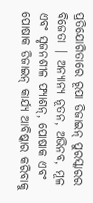ପ୍ରତିଯୋଗିତାରେ ରୂପା ଡିଜାଇନ୍ ପୁରସ୍କାରର ବିଜେତା | ଅନ୍ୟାନ୍ୟ ନୂତନ, ଅଭିନବ, ମୂଳ ଏବଂ ସୃଜନଶୀଳ ଫ୍ୟାଶନ୍, ପୋଷାକ ଏବଂ ପୋଷାକ ଡିଜାଇନ୍ କାର୍ଯ୍ୟ ଆବିଷ୍କାର କରିବାକୁ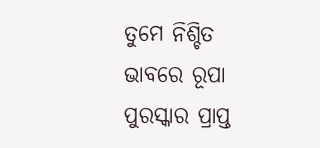ତୁମେ ନିଶ୍ଚିତ ଭାବରେ ରୂପା ପୁରସ୍କାର ପ୍ରାପ୍ତ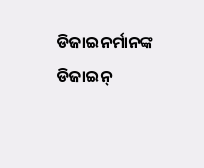ଡିଜାଇନର୍ମାନଙ୍କ ଡିଜାଇନ୍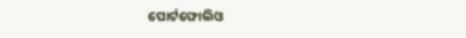ପୋର୍ଟଫୋଲିଓ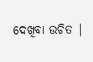ଦେଖିବା ଉଚିତ |